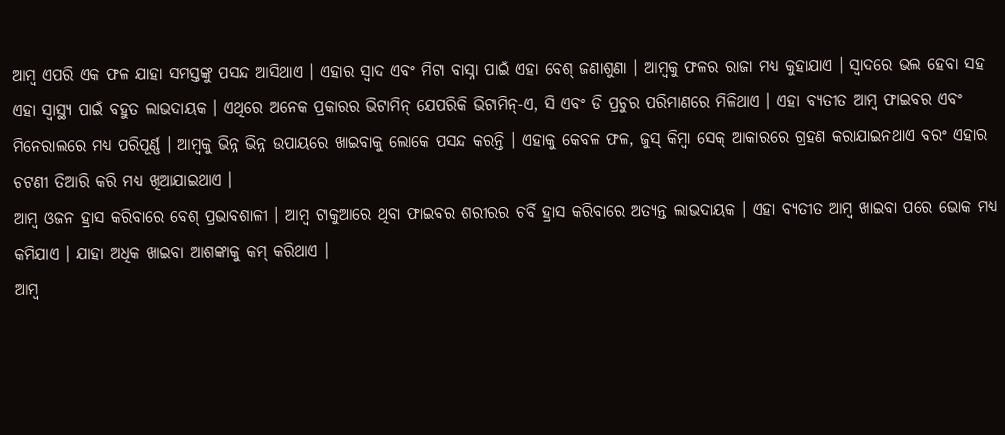ଆମ୍ବ ଏପରି ଏକ ଫଳ ଯାହା ସମସ୍ତଙ୍କୁ ପସନ୍ଦ ଆସିଥାଏ । ଏହାର ସ୍ବାଦ ଏବଂ ମିଟା ବାସ୍ନା ପାଇଁ ଏହା ବେଶ୍ ଜଣାଶୁଣା । ଆମ୍ବକୁ ଫଳର ରାଜା ମଧ୍ୟ କୁହାଯାଏ । ସ୍ବାଦରେ ଭଲ ହେବା ସହ ଏହା ସ୍ବାସ୍ଥ୍ୟ ପାଇଁ ବହୁତ ଲାଭଦାୟକ । ଏଥିରେ ଅନେକ ପ୍ରକାରର ଭିଟାମିନ୍ ଯେପରିକି ଭିଟାମିନ୍-ଏ, ସି ଏବଂ ଡି ପ୍ରଚୁର ପରିମାଣରେ ମିଳିଥାଏ । ଏହା ବ୍ୟତୀତ ଆମ୍ବ ଫାଇବର ଏବଂ ମିନେରାଲରେ ମଧ୍ୟ ପରିପୂର୍ଣ୍ଣ । ଆମ୍ବକୁ ଭିନ୍ନ ଭିନ୍ନ ଉପାୟରେ ଖାଇବାକୁ ଲୋକେ ପସନ୍ଦ କରନ୍ତି । ଏହାକୁ କେବଳ ଫଳ, ଜୁସ୍ କିମ୍ବା ସେକ୍ ଆକାରରେ ଗ୍ରହଣ କରାଯାଇନଥାଏ ବରଂ ଏହାର ଚଟଣୀ ତିଆରି କରି ମଧ୍ୟ ଖିଆଯାଇଥାଏ ।
ଆମ୍ବ ଓଜନ ହ୍ରାସ କରିବାରେ ବେଶ୍ ପ୍ରଭାବଶାଳୀ । ଆମ୍ବ ଟାକୁଆରେ ଥିବା ଫାଇବର ଶରୀରର ଚର୍ବି ହ୍ରାସ କରିବାରେ ଅତ୍ୟନ୍ତ ଲାଭଦାୟକ । ଏହା ବ୍ୟତୀତ ଆମ୍ବ ଖାଇବା ପରେ ଭୋକ ମଧ୍ୟ କମିଯାଏ । ଯାହା ଅଧିକ ଖାଇବା ଆଶଙ୍କାକୁ କମ୍ କରିଥାଏ ।
ଆମ୍ବ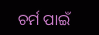ଚର୍ମ ପାଇଁ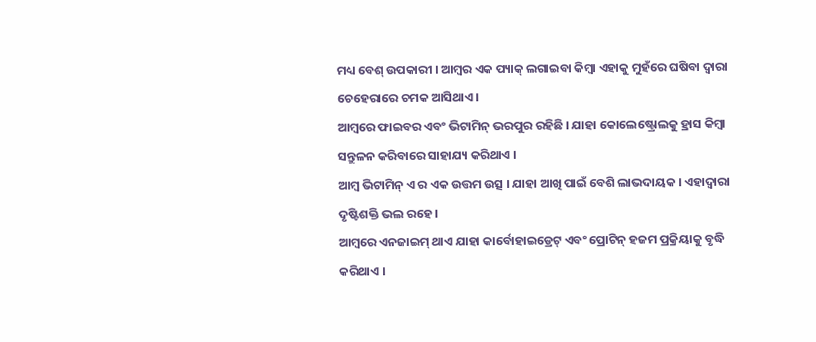ମଧ୍ୟ ବେଶ୍ ଉପକାରୀ । ଆମ୍ବର ଏକ ପ୍ୟାକ୍ ଲଗାଇବା କିମ୍ବା ଏହାକୁ ମୁହଁରେ ଘଷିବା ଦ୍ବାରା ଚେହେରାରେ ଚମକ ଆସିଥାଏ ।
ଆମ୍ବରେ ଫାଇବର ଏବଂ ଭିଟାମିନ୍ ଭରପୁର ରହିଛି । ଯାହା କୋଲେଷ୍ଟ୍ରୋଲକୁ ହ୍ରାସ କିମ୍ବା ସନ୍ତୁଳନ କରିବାରେ ସାହାଯ୍ୟ କରିଥାଏ ।
ଆମ୍ବ ଭିଟାମିନ୍ ଏ ର ଏକ ଉତ୍ତମ ଉତ୍ସ । ଯାହା ଆଖି ପାଇଁ ବେଶି ଲାଭଦାୟକ । ଏହାଦ୍ବାରା ଦୃଷ୍ଟିଶକ୍ତି ଭଲ ରହେ ।
ଆମ୍ବରେ ଏନଜାଇମ୍ ଥାଏ ଯାହା କାର୍ବୋହାଇଡ୍ରେଟ୍ ଏବଂ ପ୍ରୋଟିନ୍ ହଜମ ପ୍ରକ୍ରିୟାକୁ ବୃଦ୍ଧି କରିଥାଏ ।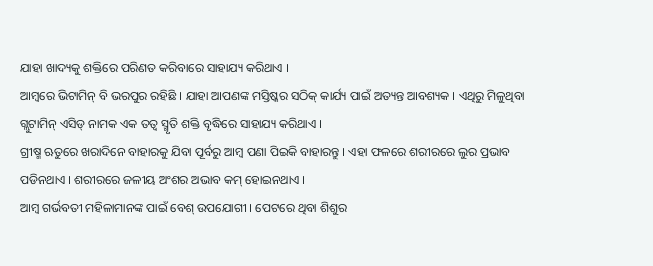ଯାହା ଖାଦ୍ୟକୁ ଶକ୍ତିରେ ପରିଣତ କରିବାରେ ସାହାଯ୍ୟ କରିଥାଏ ।
ଆମ୍ବରେ ଭିଟାମିନ୍ ବି ଭରପୁର ରହିଛି । ଯାହା ଆପଣଙ୍କ ମସ୍ତିଷ୍କର ସଠିକ୍ କାର୍ଯ୍ୟ ପାଇଁ ଅତ୍ୟନ୍ତ ଆବଶ୍ୟକ । ଏଥିରୁ ମିଳୁଥିବା ଗ୍ଲୁଟାମିନ୍ ଏସିଡ୍ ନାମକ ଏକ ତତ୍ବ ସ୍ମୃତି ଶକ୍ତି ବୃଦ୍ଧିରେ ସାହାଯ୍ୟ କରିଥାଏ ।
ଗ୍ରୀଷ୍ମ ଋତୁରେ ଖରାଦିନେ ବାହାରକୁ ଯିବା ପୂର୍ବରୁ ଆମ୍ବ ପଣା ପିଇକି ବାହାରନ୍ତୁ । ଏହା ଫଳରେ ଶରୀରରେ ଲୁର ପ୍ରଭାବ ପଡିନଥାଏ । ଶରୀରରେ ଜଳୀୟ ଅଂଶର ଅଭାବ କମ୍ ହୋଇନଥାଏ ।
ଆମ୍ବ ଗର୍ଭବତୀ ମହିଳାମାନଙ୍କ ପାଇଁ ବେଶ୍ ଉପଯୋଗୀ । ପେଟରେ ଥିବା ଶିଶୁର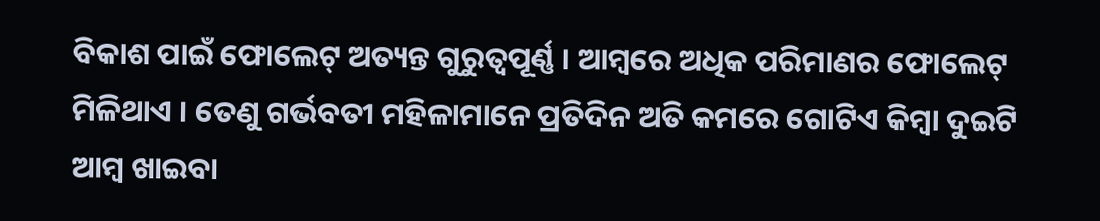ବିକାଶ ପାଇଁ ଫୋଲେଟ୍ ଅତ୍ୟନ୍ତ ଗୁରୁତ୍ବପୂର୍ଣ୍ଣ । ଆମ୍ବରେ ଅଧିକ ପରିମାଣର ଫୋଲେଟ୍ ମିଳିଥାଏ । ତେଣୁ ଗର୍ଭବତୀ ମହିଳାମାନେ ପ୍ରତିଦିନ ଅତି କମରେ ଗୋଟିଏ କିମ୍ବା ଦୁଇଟି ଆମ୍ବ ଖାଇବା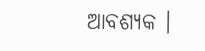ଆବଶ୍ୟକ ।